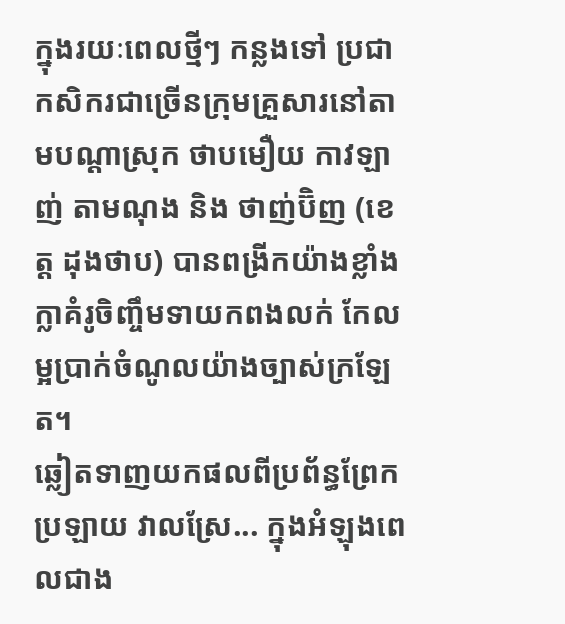ក្នុងរយៈពេលថ្មីៗ កន្លងទៅ ប្រជាកសិករជាច្រើនក្រុមគ្រួសារនៅតាមបណ្ដាស្រុក ថាបមឿយ កាវឡាញ់ តាមណុង និង ថាញ់ប៊ិញ (ខេត្ត ដុងថាប) បានពង្រីកយ៉ាងខ្លាំងក្លាគំរូចិញ្ចឹមទាយកពងលក់ កែលម្អប្រាក់ចំណូលយ៉ាងច្បាស់ក្រឡែត។
ឆ្លៀតទាញយកផលពីប្រព័ន្ធព្រែក ប្រឡាយ វាលស្រែ... ក្នុងអំឡុងពេលជាង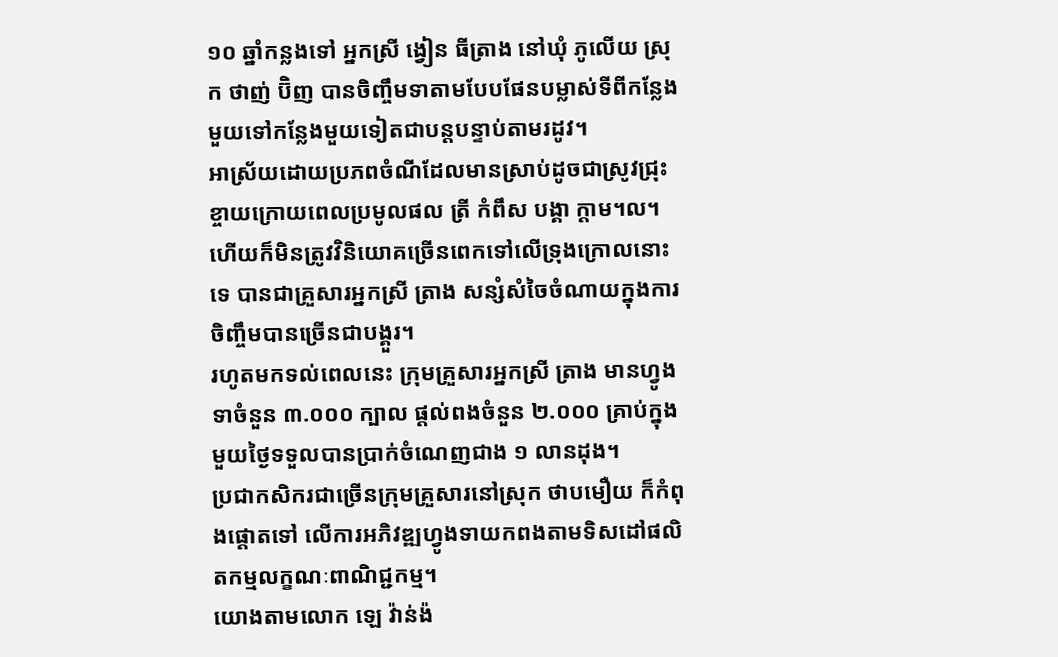១០ ឆ្នាំកន្លងទៅ អ្នកស្រី ង្វៀន ធីត្រាង នៅឃុំ ភូលើយ ស្រុក ថាញ់ ប៊ិញ បានចិញ្ចឹមទាតាមបែបផែនបម្លាស់ទីពីកន្លែងមួយទៅកន្លែងមួយទៀតជាបន្តបន្ទាប់តាមរដូវ។
អាស្រ័យដោយប្រភពចំណីដែលមានស្រាប់ដូចជាស្រូវជ្រុះខ្ចាយក្រោយពេលប្រមូលផល ត្រី កំពឹស បង្គា ក្តាម។ល។
ហើយក៏មិនត្រូវវិនិយោគច្រើនពេកទៅលើទ្រុងក្រោលនោះទេ បានជាគ្រួសារអ្នកស្រី ត្រាង សន្សំសំចៃចំណាយក្នុងការចិញ្ចឹមបានច្រើនជាបង្គួរ។
រហូតមកទល់ពេលនេះ ក្រុមគ្រួសារអ្នកស្រី ត្រាង មានហ្វូងទាចំនួន ៣.០០០ ក្បាល ផ្តល់ពងចំនួន ២.០០០ គ្រាប់ក្នុងមួយថ្ងៃទទួលបានប្រាក់ចំណេញជាង ១ លានដុង។
ប្រជាកសិករជាច្រើនក្រុមគ្រួសារនៅស្រុក ថាបមឿយ ក៏កំពុងផ្តោតទៅ លើការអភិវឌ្ឍហ្វូងទាយកពងតាមទិសដៅផលិតកម្មលក្ខណៈពាណិជ្ជកម្ម។
យោងតាមលោក ឡេ វ៉ាន់ង៉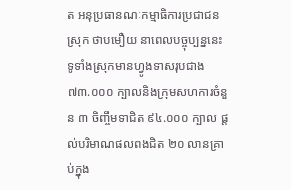ត អនុប្រធានណៈកម្មាធិការប្រជាជនស្រុក ថាបមឿយ នាពេលបច្ចុប្បន្ននេះ ទូទាំងស្រុកមានហ្វូងទាសរុបជាង ៧៣.០០០ ក្បាលនិងក្រុមសហការចំនួន ៣ ចិញ្ចឹមទាជិត ៩៤.០០០ ក្បាល ផ្តល់បរិមាណផលពងជិត ២០ លានគ្រាប់ក្នុង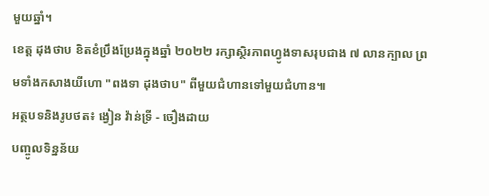មួយឆ្នាំ។
ខេត្ត ដុងថាប ខិតខំប្រឹងប្រែងក្នុងឆ្នាំ ២០២២ រក្សាស្ថិរភាពហ្វូងទាសរុបជាង ៧ លានក្បាល ព្រមទាំងកសាងយីហោ "ពងទា ដុងថាប" ពីមួយជំហានទៅមួយជំហាន៕
អត្ថបទនិងរូបថត៖ ង្វៀន វ៉ាន់ទ្រី - ចឿងដាយ
បញ្ចូលទិន្នន័យ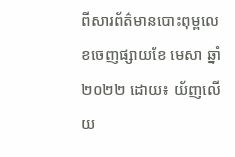ពីសារព័ត៌មានបោះពុម្ពលេខចេញផ្សាយខែ មេសា ឆ្នាំ ២០២២ ដោយ៖ យ័ញលើយ